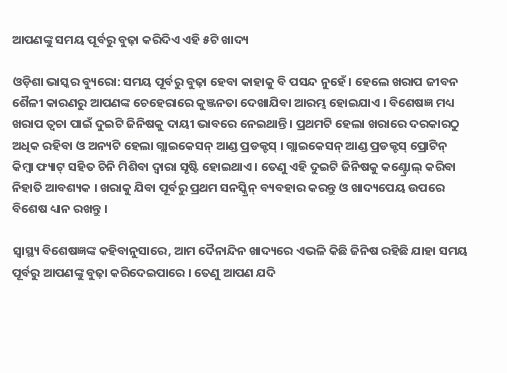ଆପଣଙ୍କୁ ସମୟ ପୂର୍ବରୁ ବୁଢ଼ା କରିଦିଏ ଏହି ୫ଟି ଖାଦ୍ୟ

ଓଡ଼ିଶା ଭାସ୍କର ବ୍ୟୁରୋ: ସମୟ ପୂର୍ବରୁ ବୁଢ଼ା ହେବା କାହାକୁ ବି ପସନ୍ଦ ନୁହେଁ । ହେଲେ ଖରାପ ଜୀବନ ଶୈଳୀ କାରଣରୁ ଆପଣଙ୍କ ଚେହେରାରେ କୁଞ୍ଜନତା ଦେଖାଯିବା ଆରମ୍ଭ ହୋଇଯାଏ । ବିଶେଷଜ୍ଞ ମଧ୍ୟ ଖରାପ ତ୍ୱଚା ପାଇଁ ଦୁଇଟି ଜିନିଷକୁ ଦାୟୀ ଭାବରେ ନେଇଥାନ୍ତି । ପ୍ରଥମଟି ହେଲା ଖରାରେ ଦରକାରଠୁ ଅଧିକ ରହିବା ଓ ଅନ୍ୟଟି ହେଲା ଗ୍ଲାଇକେସନ୍ ଆଣ୍ଡ ପ୍ରଡକ୍ଟସ୍ । ଗ୍ଲାଇକେସନ୍ ଆଣ୍ଡ ପ୍ରଡକ୍ଟସ୍ ପ୍ରୋଟିନ୍ କିମ୍ବା ଫ୍ୟାଟ୍ ସହିତ ଚିନି ମିଶିବା ଦ୍ୱାରା ସୃଷ୍ଟି ହୋଇଥାଏ । ତେଣୁ ଏହି ଦୁଇଟି ଜିନିଷକୁ କଣ୍ଟ୍ରୋଲ୍ କରିବା ନିହାତି ଆବଶ୍ୟକ । ଖରାକୁ ଯିବା ପୂର୍ବରୁ ପ୍ରଥମ ସନସ୍କ୍ରିନ୍ ବ୍ୟବହାର କରନ୍ତୁ ଓ ଖାଦ୍ୟପେୟ ଉପରେ ବିଶେଷ ଧ୍ୟାନ ରଖନ୍ତୁ ।

ସ୍ୱାସ୍ଥ୍ୟ ବିଶେଷଜ୍ଞଙ୍କ କହିବାନୁସାରେ, ଆମ ଦୈନାନ୍ଦିନ ଖାଦ୍ୟରେ ଏଭଳି କିଛି ଜିନିଷ ରହିଛି ଯାହା ସମୟ ପୂର୍ବରୁ ଆପଣଙ୍କୁ ବୁଢ଼ା କରିଦେଇପାରେ । ତେଣୁ ଆପଣ ଯଦି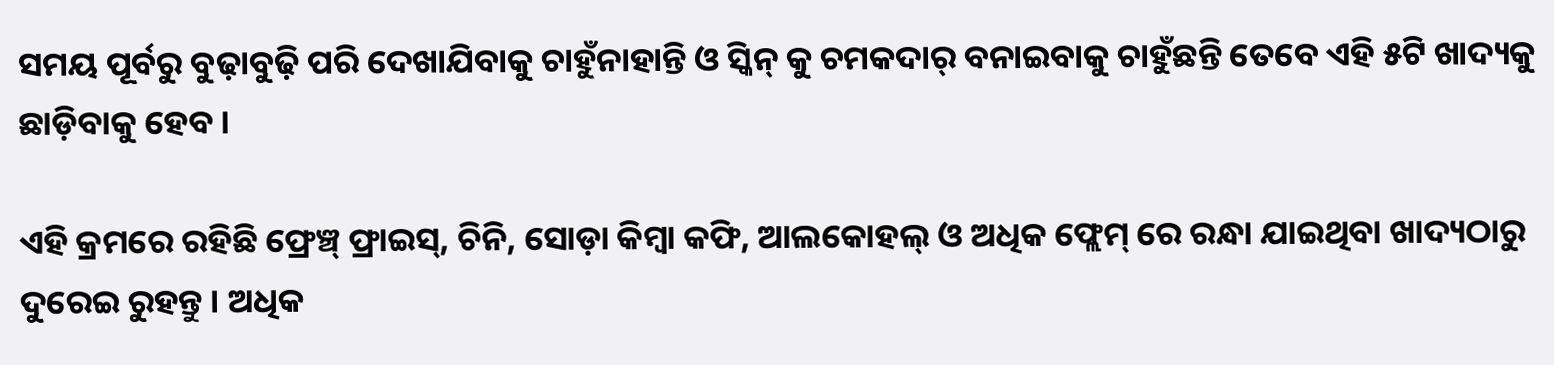ସମୟ ପୂର୍ବରୁ ବୁଢ଼ାବୁଢ଼ି ପରି ଦେଖାଯିବାକୁ ଚାହୁଁନାହାନ୍ତି ଓ ସ୍କିନ୍ କୁ ଚମକଦାର୍ ବନାଇବାକୁ ଚାହୁଁଛନ୍ତି ତେବେ ଏହି ୫ଟି ଖାଦ୍ୟକୁ ଛାଡ଼ିବାକୁ ହେବ ।

ଏହି କ୍ରମରେ ରହିଛି ଫ୍ରେଞ୍ଚ୍ ଫ୍ରାଇସ୍, ଚିନି, ସୋଡ଼ା କିମ୍ବା କଫି, ଆଲକୋହଲ୍ ଓ ଅଧିକ ଫ୍ଲେମ୍ ରେ ରନ୍ଧା ଯାଇଥିବା ଖାଦ୍ୟଠାରୁ ଦୁରେଇ ରୁହନ୍ତୁ । ଅଧିକ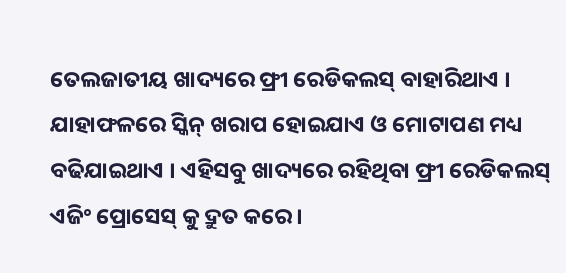ତେଲଜାତୀୟ ଖାଦ୍ୟରେ ଫ୍ରୀ ରେଡିକଲସ୍ ବାହାରିଥାଏ । ଯାହାଫଳରେ ସ୍କିନ୍ ଖରାପ ହୋଇଯାଏ ଓ ମୋଟାପଣ ମଧ୍ୟ ବଢିଯାଇଥାଏ । ଏହିସବୁ ଖାଦ୍ୟରେ ରହିଥିବା ଫ୍ରୀ ରେଡିକଲସ୍ ଏଜିଂ ପ୍ରୋସେସ୍ କୁ ଦ୍ରୁତ କରେ ।